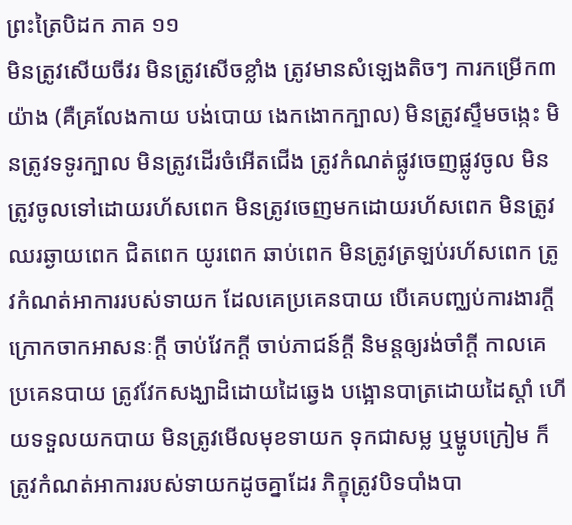ព្រះត្រៃបិដក ភាគ ១១
មិនត្រូវសើយចីវរ មិនត្រូវសើចខ្លាំង ត្រូវមានសំឡេងតិចៗ ការកម្រើក៣យ៉ាង (គឺគ្រលែងកាយ បង់បោយ ងេកងោកក្បាល) មិនត្រូវស្ទឹមចង្កេះ មិនត្រូវទទូរក្បាល មិនត្រូវដើរចំអើតជើង ត្រូវកំណត់ផ្លូវចេញផ្លូវចូល មិនត្រូវចូលទៅដោយរហ័សពេក មិនត្រូវចេញមកដោយរហ័សពេក មិនត្រូវឈរឆ្ងាយពេក ជិតពេក យូរពេក ឆាប់ពេក មិនត្រូវត្រឡប់រហ័សពេក ត្រូវកំណត់អាការរបស់ទាយក ដែលគេប្រគេនបាយ បើគេបញ្ឈប់ការងារក្តី ក្រោកចាកអាសនៈក្តី ចាប់វែកក្តី ចាប់ភាជន៍ក្តី និមន្តឲ្យរង់ចាំក្តី កាលគេប្រគេនបាយ ត្រូវវែកសង្ឃាដិដោយដៃឆ្វេង បង្អោនបាត្រដោយដៃស្តាំ ហើយទទួលយកបាយ មិនត្រូវមើលមុខទាយក ទុកជាសម្ល ឬម្ហូបក្រៀម ក៏ត្រូវកំណត់អាការរបស់ទាយកដូចគ្នាដែរ ភិក្ខុត្រូវបិទបាំងបា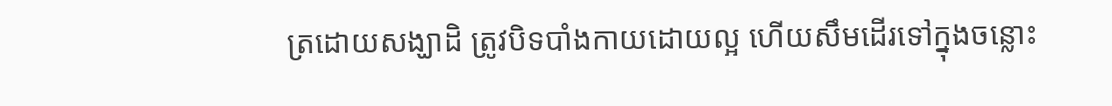ត្រដោយសង្ឃាដិ ត្រូវបិទបាំងកាយដោយល្អ ហើយសឹមដើរទៅក្នុងចន្លោះ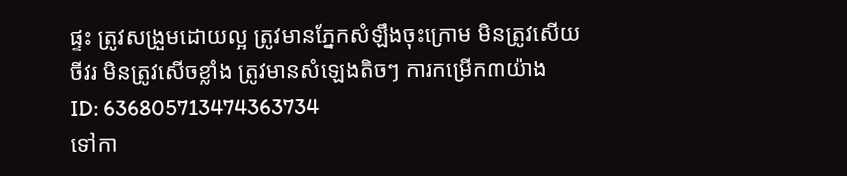ផ្ទះ ត្រូវសង្រួមដោយល្អ ត្រូវមានភ្នែកសំឡឹងចុះក្រោម មិនត្រូវសើយចីវរ មិនត្រូវសើចខ្លាំង ត្រូវមានសំឡេងតិចៗ ការកម្រើក៣យ៉ាង
ID: 636805713474363734
ទៅកា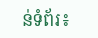ន់ទំព័រ៖